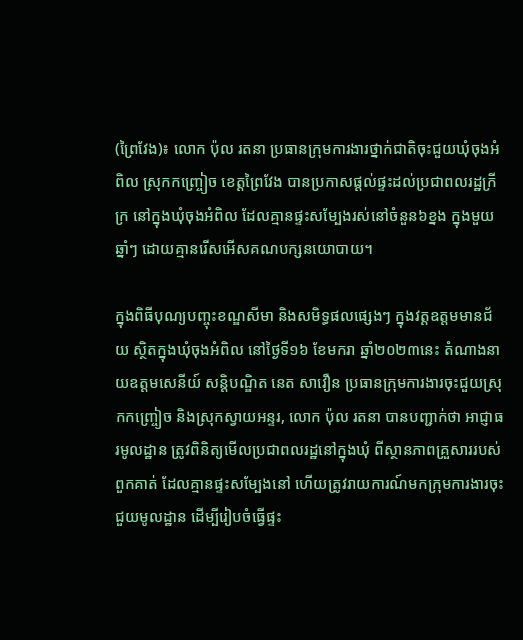(ព្រៃវែង)៖ លោក ប៉ុល រតនា ប្រធានក្រុមការងារថ្នាក់ជាតិចុះជួយឃុំចុងអំពិល ស្រុកកញ្ច្រៀច ខេត្តព្រៃវែង បានប្រកាសផ្ដល់ផ្ទះដល់ប្រជាពលរដ្ឋក្រីក្រ នៅក្នុងឃុំចុងអំពិល ដែលគ្មានផ្ទះសម្បែងរស់នៅចំនួន៦ខ្នង ក្នុងមួយឆ្នាំៗ ដោយគ្មានរើសអើសគណបក្សនយោបាយ។

ក្នុងពិធីបុណ្យបញ្ចុះខណ្ឌសីមា និងសមិទ្ធផលផ្សេងៗ ក្នុងវត្តឧត្តមមានជ័យ ស្ថិតក្នុងឃុំចុងអំពិល នៅថ្ងៃទី១៦ ខែមករា ឆ្នាំ២០២៣នេះ តំណាងនាយឧត្តមសេនីយ៍ សន្តិបណ្ឌិត នេត សាវឿន ប្រធានក្រុមការងារចុះជួយស្រុកកញ្ច្រៀច និងស្រុកស្វាយអន្ទរ, លោក ប៉ុល រតនា បានបញ្ជាក់ថា អាជ្ញាធរមូលដ្ឋាន ត្រូវពិនិត្យមើលប្រជាពលរដ្ឋនៅក្នុងឃុំ ពីស្ថានភាពគ្រួសាររបស់ពួកគាត់ ដែលគ្មានផ្ទះសម្បែងនៅ ហើយត្រូវរាយការណ៍មកក្រុមការងារចុះជួយមូលដ្ឋាន ដើម្បីរៀបចំធ្វើផ្ទះ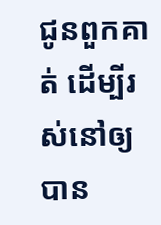ជូនពួកគាត់ ដើម្បីរស់នៅឲ្យបាន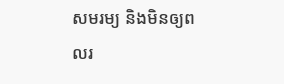សមរម្យ និងមិនឲ្យពលរ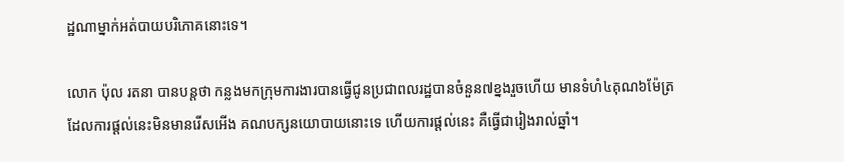ដ្ឋណាម្នាក់អត់បាយបរិភោគនោះទេ។

លោក ប៉ុល រតនា បានបន្តថា កន្លងមកក្រុមការងារបានធ្វើជូនប្រជាពលរដ្ឋបានចំនួន៧ខ្នងរួចហើយ មានទំហំ៤គុណ៦ម៉ែត្រ ដែលការផ្ដល់នេះមិនមានរើសអើង គណបក្សនយោបាយនោះទេ ហើយការផ្ដល់នេះ គឺធ្វើជារៀងរាល់ឆ្នាំ។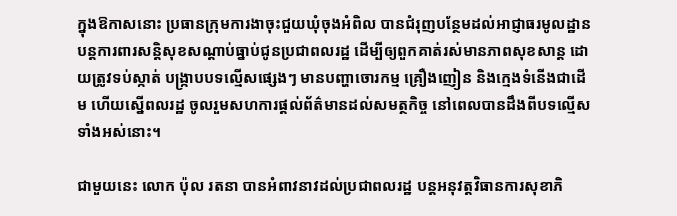ក្នុងឱកាសនោះ ប្រធានក្រុមការងាចុះជួយឃុំចុងអំពិល បានជំរុញបន្ថែមដល់អាជ្ញាធរមូលដ្ឋាន បន្តការពារសន្តិសុខសណ្ដាប់ធ្នាប់ជូនប្រជាពលរដ្ឋ ដើម្បីឲ្យពួកគាត់រស់មានភាពសុខសាន្ត ដោយត្រូវទប់ស្កាត់ បង្ក្រាបបទល្មើសផ្សេងៗ មានបញ្ហាចោរកម្ម គ្រឿងញៀន និងក្មេងទំនើងជាដើម ហើយស្នើពលរដ្ឋ ចូលរួមសហការផ្ដល់ព័ត៌មានដល់សមត្ថកិច្ច នៅពេលបានដឹងពីបទល្មើសទាំងអស់នោះ។

ជាមួយនេះ លោក ប៉ុល រតនា បានអំពាវនាវដល់ប្រជាពលរដ្ឋ បន្តអនុវត្តវិធានការសុខាភិ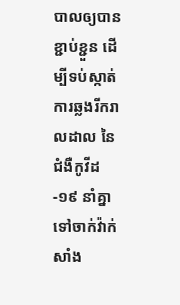បាលឲ្យបានខ្ជាប់ខ្ជួន ដើម្បីទប់ស្កាត់ការឆ្លងរីករាលដាល នៃជំងឺកូវីដ-១៩ នាំគ្នាទៅចាក់វ៉ាក់សាំង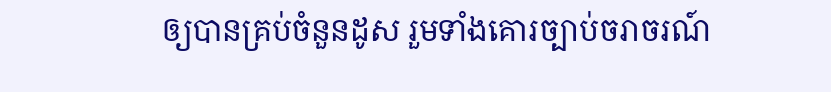ឲ្យបានគ្រប់ចំនួនដូស រួមទាំងគោរច្បាប់ចរាចរណ៍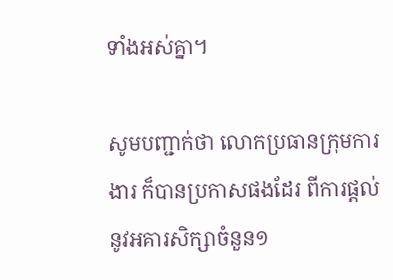ទាំងអស់គ្នា។

សូមបញ្ជាក់ថា លោកប្រធានក្រុមការងារ ក៏បានប្រកាសផងដែរ ពីការផ្ដល់នូវអគារសិក្សាចំនួន១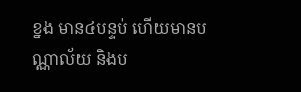ខ្នង មាន៤បន្ទប់ ហើយមានបណ្ណាល័យ និងប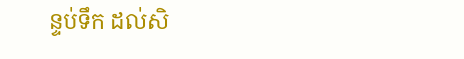ន្ទប់ទឹក ដល់សិ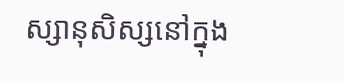ស្សានុសិស្សនៅក្នុង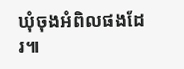ឃុំចុងអំពិលផងដែរ៕